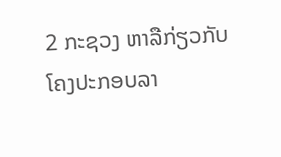2 ກະຊວງ ຫາລືກ່ຽວກັບໂຄງປະກອບລາ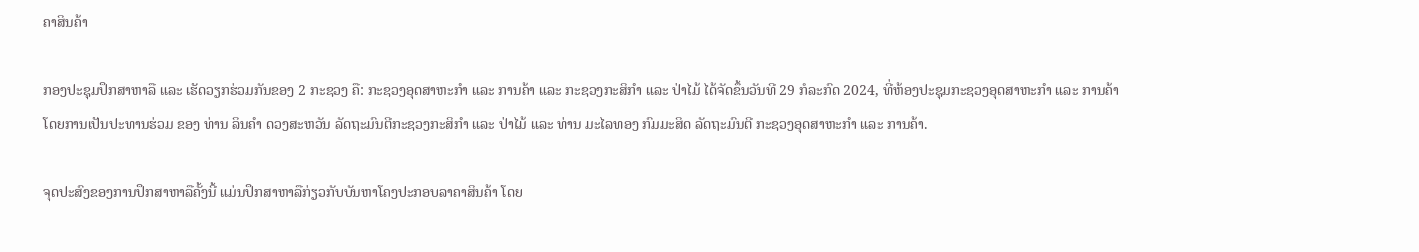ຄາສິນຄ້າ

ກອງປະຊຸມປຶກສາຫາລື ແລະ ເຮັດວຽກຮ່ວມກັນຂອງ 2 ກະຊວງ ຄື: ກະຊວງອຸດສາຫະກໍາ ແລະ ການຄ້າ ແລະ ກະຊວງກະສິກໍາ ແລະ ປ່າໄມ້ ໄດ້ຈັດຂຶ້ນວັນທີ 29 ກໍລະກົດ 2024, ທີ່ຫ້ອງປະຊຸມກະຊວງອຸດສາຫະກໍາ ແລະ ການຄ້າ ໂດຍການເປັນປະທານຮ່ວມ ຂອງ ທ່ານ ລິນຄໍາ ດວງສະຫວັນ ລັດຖະມົນຕີກະຊວງກະສິກໍາ ແລະ ປ່າໄມ້ ແລະ ທ່ານ ມະໄລທອງ ກົມມະສິດ ລັດຖະມົນຕີ ກະຊວງອຸດສາຫະກໍາ ແລະ ການຄ້າ.

ຈຸດປະສົງຂອງການປຶກສາຫາລືຄັ້ງນີ້ ແມ່ນປຶກສາຫາລືກ່ຽວກັບບັນຫາໂຄງປະກອບລາຄາສິນຄ້າ ໂດຍ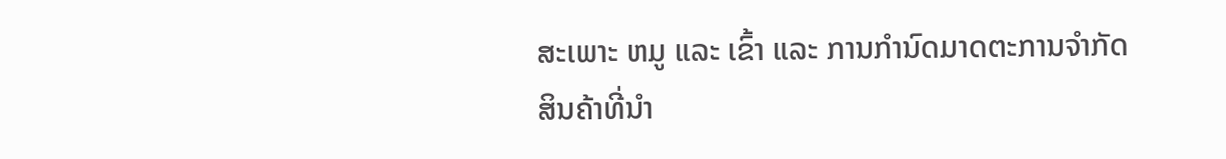ສະເພາະ ຫມູ ແລະ ເຂົ້າ ແລະ ການກຳນົດມາດຕະການຈໍາກັດສິນຄ້າທີ່ນໍາ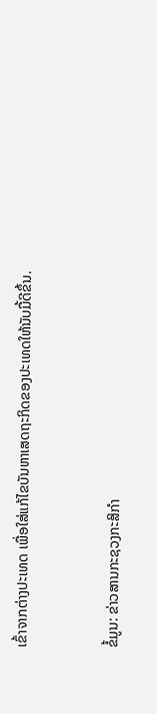ເຂົ້າຈາກຕ່າງປະເທດ ເພື່ອໃສ່ແກ້ໄຂບັນຫາເສດຖະກິດຂອງປະເທດໃຫ້ນັບມື້ດີຂຶ້ນ.


ຂໍ້ມູນ: ຂ່າວສານກະຊວງກະສິກຳ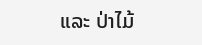ແລະ ປ່າໄມ້